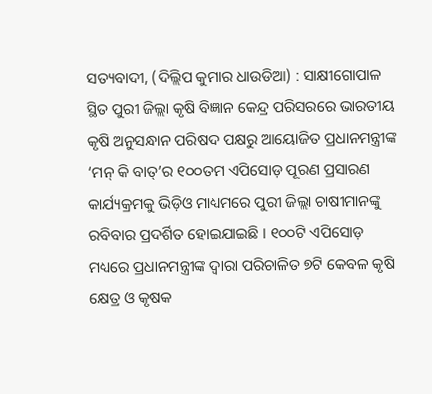ସତ୍ୟବାଦୀ, (ଦିଲ୍ଲିପ କୁମାର ଧାଉଡିଆ) : ସାକ୍ଷୀଗୋପାଳ ସ୍ଥିତ ପୁରୀ ଜିଲ୍ଲା କୃଷି ବିଜ୍ଞାନ କେନ୍ଦ୍ର ପରିସରରେ ଭାରତୀୟ କୃଷି ଅନୁସନ୍ଧାନ ପରିଷଦ ପକ୍ଷରୁ ଆୟୋଜିତ ପ୍ରଧାନମନ୍ତ୍ରୀଙ୍କ ‘ମନ୍ କି ବାତ୍’ର ୧୦୦ତମ ଏପିସୋଡ଼ ପୂରଣ ପ୍ରସାରଣ କାର୍ଯ୍ୟକ୍ରମକୁ ଭିଡ଼ିଓ ମାଧ୍ୟମରେ ପୁରୀ ଜିଲ୍ଲା ଚାଷୀମାନଙ୍କୁ ରବିବାର ପ୍ରଦର୍ଶିତ ହୋଇଯାଇଛି । ୧୦୦ଟି ଏପିସୋଡ଼ ମଧ୍ୟରେ ପ୍ରଧାନମନ୍ତ୍ରୀଙ୍କ ଦ୍ୱାରା ପରିଚାଳିତ ୭ଟି କେବଳ କୃଷି କ୍ଷେତ୍ର ଓ କୃଷକ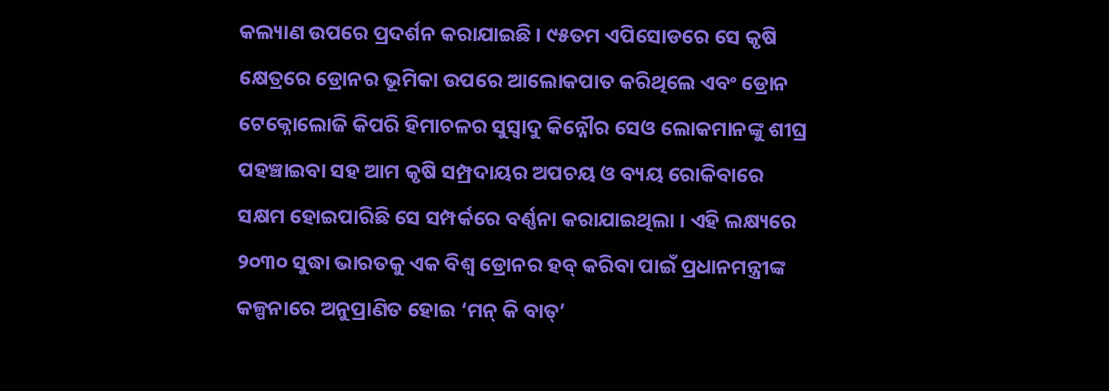କଲ୍ୟାଣ ଉପରେ ପ୍ରଦର୍ଶନ କରାଯାଇଛି । ୯୫ତମ ଏପିସୋଡରେ ସେ କୃଷି କ୍ଷେତ୍ରରେ ଡ୍ରୋନର ଭୂମିକା ଉପରେ ଆଲୋକପାତ କରିଥିଲେ ଏବଂ ଡ୍ରୋନ ଟେକ୍ନୋଲୋଜି କିପରି ହିମାଚଳର ସୁସ୍ୱାଦୁ କିନ୍ନୌର ସେଓ ଲୋକମାନଙ୍କୁ ଶୀଘ୍ର ପହଞ୍ଚାଇବା ସହ ଆମ କୃଷି ସମ୍ପ୍ରଦାୟର ଅପଚୟ ଓ ବ୍ୟୟ ରୋକିବାରେ ସକ୍ଷମ ହୋଇପାରିଛି ସେ ସମ୍ପର୍କରେ ବର୍ଣ୍ଣନା କରାଯାଇଥିଲା । ଏହି ଲକ୍ଷ୍ୟରେ ୨୦୩୦ ସୁଦ୍ଧା ଭାରତକୁ ଏକ ବିଶ୍ଵ ଡ୍ରୋନର ହବ୍ କରିବା ପାଇଁ ପ୍ରଧାନମନ୍ତ୍ରୀଙ୍କ କଳ୍ପନାରେ ଅନୁପ୍ରାଣିତ ହୋଇ ‘ମନ୍ କି ବାତ୍’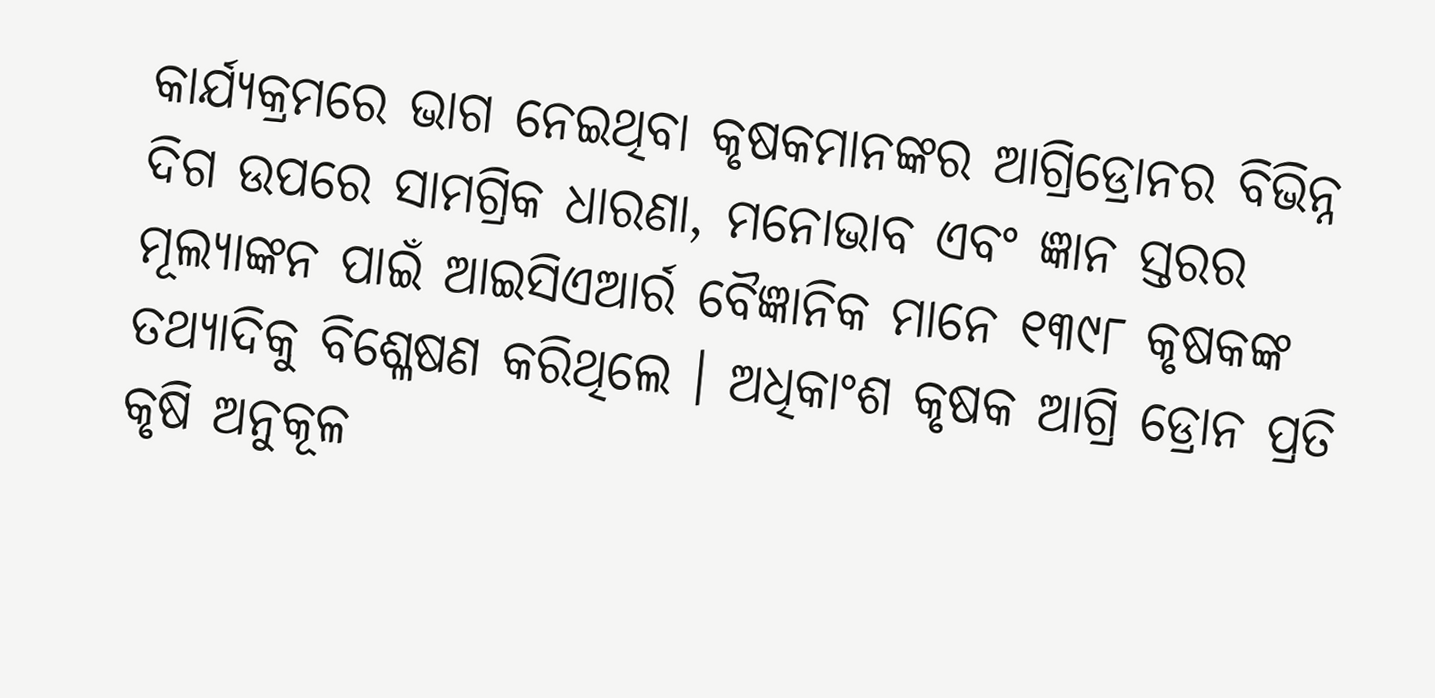କାର୍ଯ୍ୟକ୍ରମରେ ଭାଗ ନେଇଥିବା କୃଷକମାନଙ୍କର ଆଗ୍ରିଡ୍ରୋନର ବିଭିନ୍ନ ଦିଗ ଉପରେ ସାମଗ୍ରିକ ଧାରଣା, ମନୋଭାବ ଏବଂ ଜ୍ଞାନ ସ୍ତରର ମୂଲ୍ୟାଙ୍କନ ପାଇଁ ଆଇସିଏଆର୍ର ବୈଜ୍ଞାନିକ ମାନେ ୧୩୯୮ କୃଷକଙ୍କ ତଥ୍ୟାଦିକୁ ବିଶ୍ଳେଷଣ କରିଥିଲେ । ଅଧିକାଂଶ କୃଷକ ଆଗ୍ରି ଡ୍ରୋନ ପ୍ରତି କୃଷି ଅନୁକୂଳ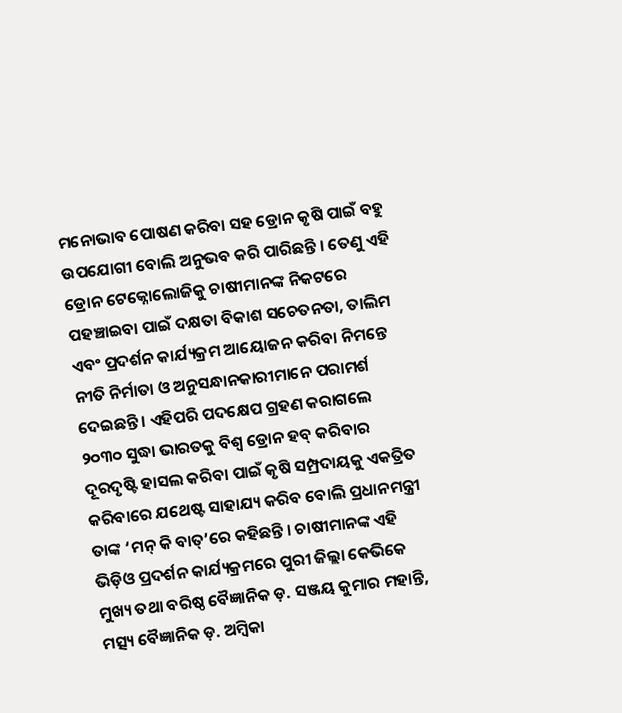ମନୋଭାବ ପୋଷଣ କରିବା ସହ ଡ୍ରୋନ କୃଷି ପାଇଁ ବହୁ ଉପଯୋଗୀ ବୋଲି ଅନୁଭବ କରି ପାରିଛନ୍ତି । ତେଣୁ ଏହି ଡ୍ରୋନ ଟେକ୍ନୋଲୋଜିକୁ ଚାଷୀମାନଙ୍କ ନିକଟରେ ପହଞ୍ଚାଇବା ପାଇଁ ଦକ୍ଷତା ବିକାଶ ସଚେତନତା, ତାଲିମ ଏବଂ ପ୍ରଦର୍ଶନ କାର୍ଯ୍ୟକ୍ରମ ଆୟୋଜନ କରିବା ନିମନ୍ତେ ନୀତି ନିର୍ମାତା ଓ ଅନୁସନ୍ଧାନକାରୀମାନେ ପରାମର୍ଶ ଦେଇଛନ୍ତି । ଏହିପରି ପଦକ୍ଷେପ ଗ୍ରହଣ କରାଗଲେ ୨୦୩୦ ସୁଦ୍ଧା ଭାରତକୁ ବିଶ୍ଵ ଡ୍ରୋନ ହବ୍ କରିବାର ଦୂରଦୃଷ୍ଟି ହାସଲ କରିବା ପାଇଁ କୃଷି ସମ୍ପ୍ରଦାୟକୁ ଏକତ୍ରିତ କରିବାରେ ଯଥେଷ୍ଟ ସାହାଯ୍ୟ କରିବ ବୋଲି ପ୍ରଧାନମନ୍ତ୍ରୀ ତାଙ୍କ ‘ମନ୍ କି ବାତ୍’ରେ କହିଛନ୍ତି । ଚାଷୀମାନଙ୍କ ଏହି ଭିଡ଼ିଓ ପ୍ରଦର୍ଶନ କାର୍ଯ୍ୟକ୍ରମରେ ପୁରୀ ଜିଲ୍ଲା କେଭିକେ ମୁଖ୍ୟ ତଥା ବରିଷ୍ଠ ବୈଜ୍ଞାନିକ ଡ଼. ସଞ୍ଜୟ କୁମାର ମହାନ୍ତି, ମତ୍ସ୍ୟ ବୈଜ୍ଞାନିକ ଡ଼. ଅମ୍ବିକା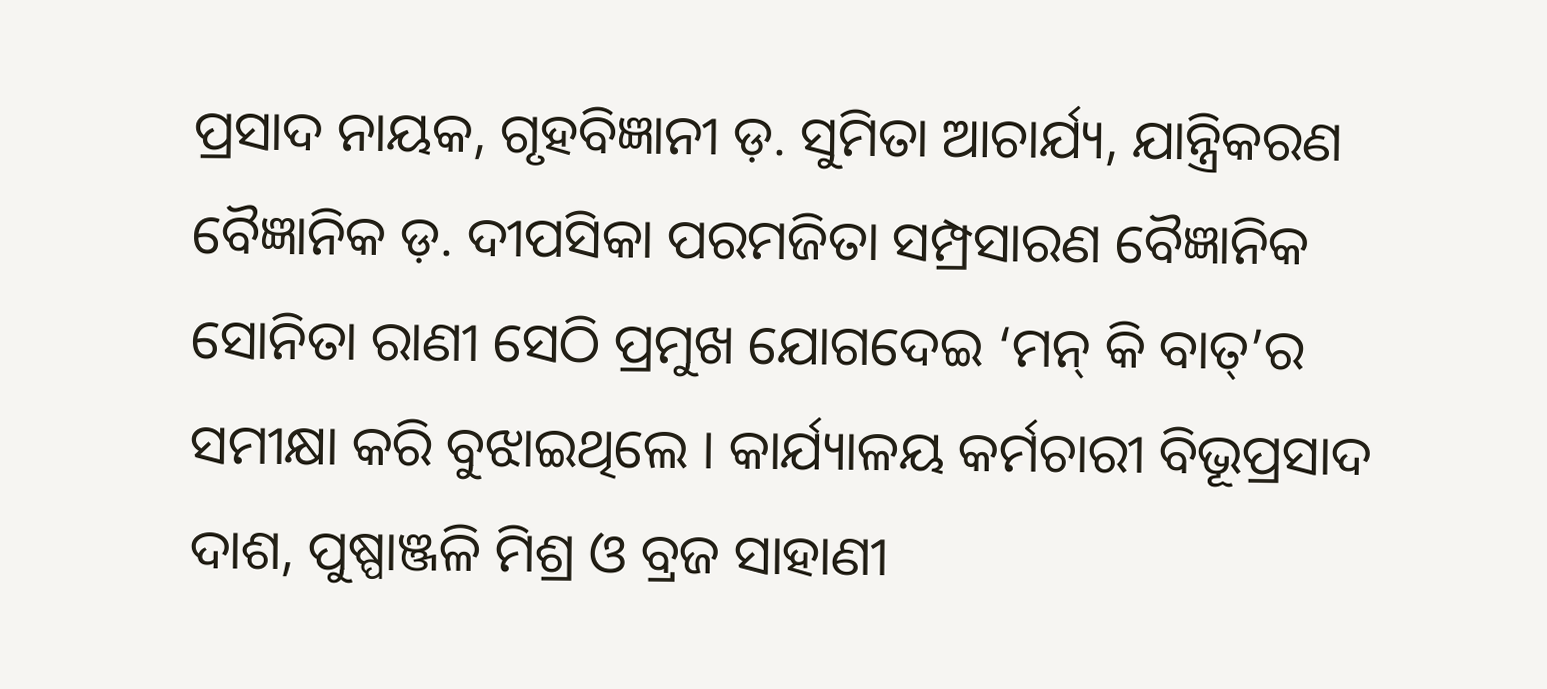ପ୍ରସାଦ ନାୟକ, ଗୃହବିଜ୍ଞାନୀ ଡ଼. ସୁମିତା ଆଚାର୍ଯ୍ୟ, ଯାନ୍ତ୍ରିକରଣ ବୈଜ୍ଞାନିକ ଡ଼. ଦୀପସିକା ପରମଜିତା ସମ୍ପ୍ରସାରଣ ବୈଜ୍ଞାନିକ ସୋନିତା ରାଣୀ ସେଠି ପ୍ରମୁଖ ଯୋଗଦେଇ ‘ମନ୍ କି ବାତ୍’ର ସମୀକ୍ଷା କରି ବୁଝାଇଥିଲେ । କାର୍ଯ୍ୟାଳୟ କର୍ମଚାରୀ ବିଭୂପ୍ରସାଦ ଦାଶ, ପୁଷ୍ପାଞ୍ଜଳି ମିଶ୍ର ଓ ବ୍ରଜ ସାହାଣୀ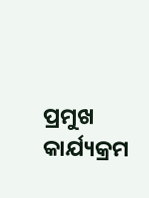ପ୍ରମୁଖ କାର୍ଯ୍ୟକ୍ରମ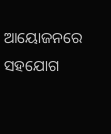ଆୟୋଜନରେ ସହଯୋଗ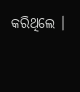କରିଥିଲେ ।